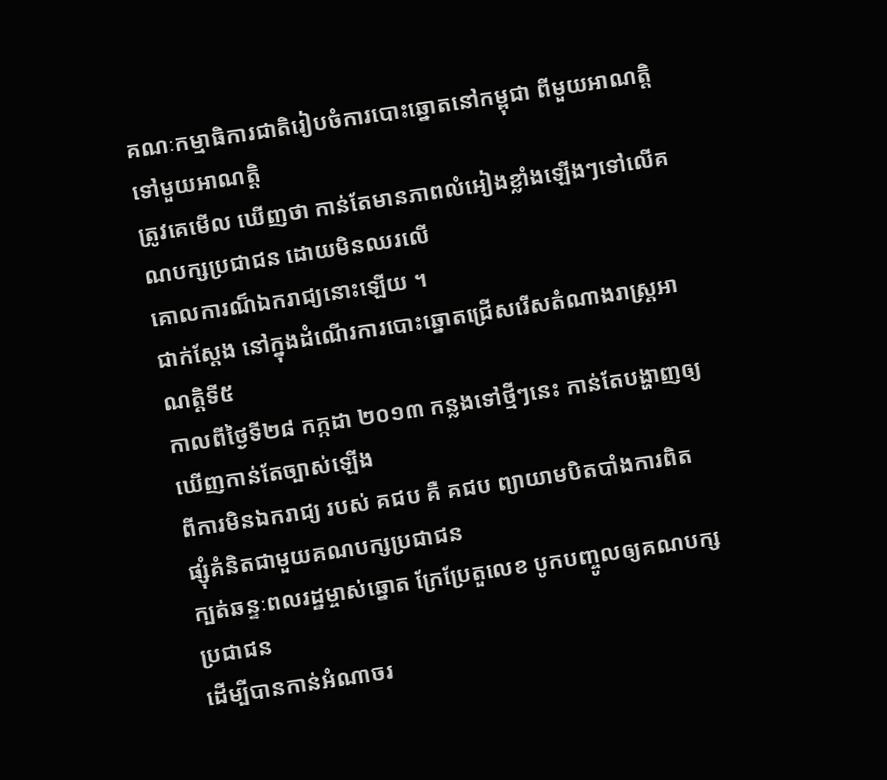គណៈកម្មាធិការជាតិរៀបចំការបោះឆ្នោតនៅកម្ពុជា ពីមួយអាណត្តិទៅមួយអាណត្តិ
ត្រូវគេមើល ឃើញថា កាន់តែមានភាពលំអៀងខ្លាំងឡើងៗទៅលើគណបក្សប្រជាជន ដោយមិនឈរលើ
គោលការណ៏ឯករាជ្យនោះឡើយ ។
ជាក់ស្តែង នៅក្នុងដំណើរការបោះឆ្នោតជ្រើសរើសតំណាងរាស្រ្តអាណត្តិទី៥
កាលពីថ្ងៃទី២៨ កក្កដា ២០១៣ កន្លងទៅថ្មីៗនេះ កាន់តែបង្ហាញឲ្យឃើញកាន់តែច្បាស់ឡើង
ពីការមិនឯករាជ្យ របស់ គជប គឺ គជប ព្យាយាមបិតបាំងការពិត ផ្សុំគំនិតជាមួយគណបក្សប្រជាជន
ក្បត់ឆន្ទៈពលរដ្ឋម្ចាស់ឆ្នោត ក្រែប្រែតួលេខ បូកបញ្ចូលឲ្យគណបក្សប្រជាជន
ដើម្បីបានកាន់អំណាចរ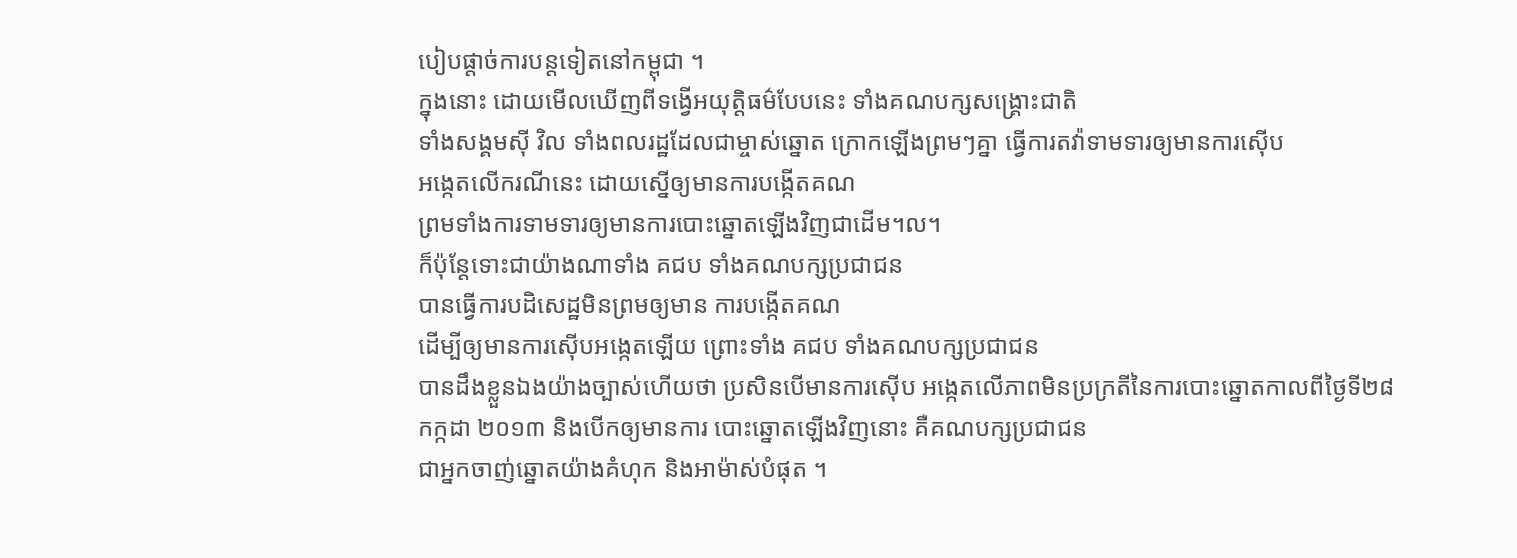បៀបផ្តាច់ការបន្តទៀតនៅកម្ពុជា ។
ក្នុងនោះ ដោយមើលឃើញពីទង្វើអយុត្តិធម៌បែបនេះ ទាំងគណបក្សសង្គ្រោះជាតិ
ទាំងសង្គមស៊ី វិល ទាំងពលរដ្ឋដែលជាម្ចាស់ឆ្នោត ក្រោកឡើងព្រមៗគ្នា ធ្វើការតវ៉ាទាមទារឲ្យមានការស៊ើប
អង្កេតលើករណីនេះ ដោយស្នើឲ្យមានការបង្កើតគណ
ព្រមទាំងការទាមទារឲ្យមានការបោះឆ្នោតឡើងវិញជាដើម។ល។
ក៏ប៉ុន្តែទោះជាយ៉ាងណាទាំង គជប ទាំងគណបក្សប្រជាជន
បានធ្វើការបដិសេដ្ឋមិនព្រមឲ្យមាន ការបង្កើតគណ
ដើម្បីឲ្យមានការស៊ើបអង្កេតឡើយ ព្រោះទាំង គជប ទាំងគណបក្សប្រជាជន
បានដឹងខ្លួនឯងយ៉ាងច្បាស់ហើយថា ប្រសិនបើមានការស៊ើប អង្កេតលើភាពមិនប្រក្រតីនៃការបោះឆ្នោតកាលពីថ្ងៃទី២៨
កក្កដា ២០១៣ និងបើកឲ្យមានការ បោះឆ្នោតឡើងវិញនោះ គឺគណបក្សប្រជាជន
ជាអ្នកចាញ់ឆ្នោតយ៉ាងគំហុក និងអាម៉ាស់បំផុត ។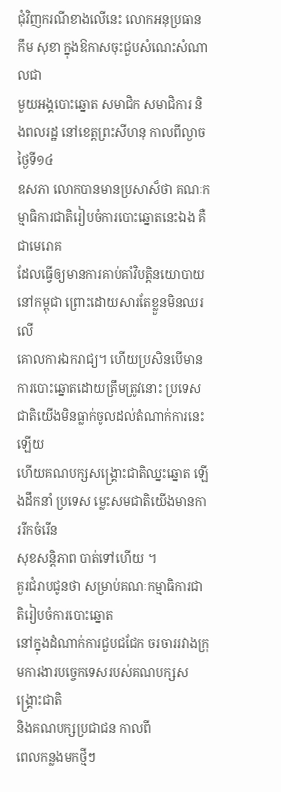ជុំវិញករណីខាងលើនេះ លោកអនុប្រធាន កឹម សុខា ក្នុងឱកាសចុះជួបសំណេះសំណាលជា
មួយអង្គបោះឆ្នោត សមាជិក សមាជិការ និងពលរដ្ឋ នៅខេត្តព្រះសីហនុ កាលពីល្ងាចថ្ងៃទី១៤
ឧសភា លោកបានមានប្រសាស៏ថា គណៈកម្មាធិការជាតិរៀបចំការបោះឆ្នោតនេះឯង គឺជាមេរោគ
ដែលធ្វើឲ្យមានការគាប់គាំវិបត្តិនយោបាយនៅកម្ពុជា ព្រោះដោយសារតែខ្លួនមិនឈរលើ
គោលការឯករាជ្យ។ ហើយប្រសិនបើមានការបោះឆ្នោតដោយត្រឹមត្រូវនោះ ប្រទេសជាតិយើងមិនធ្លាក់ចូលដល់តំណាក់ការនេះឡើយ
ហើយគណបក្សសង្គ្រោះជាតិឈ្នះឆ្នោត ឡើងដឹកនាំ ប្រទេស ម្លេះសមជាតិយើងមានការរីកចំរើន
សុខសន្តិភាព បាត់ទៅហើយ ។
គួរជំរាបជូនថា សម្រាប់គណៈកម្មាធិការជាតិរៀបចំការបោះឆ្នោត
នៅក្នុងដំណាក់ការជួបជជែក ចរចាររវាងក្រុមការងារបច្ចេកទេសរបស់គណបក្សសង្គ្រោះជាតិ
និងគណបក្សប្រជាជន កាលពី
ពេលកន្លងមកថ្មីៗ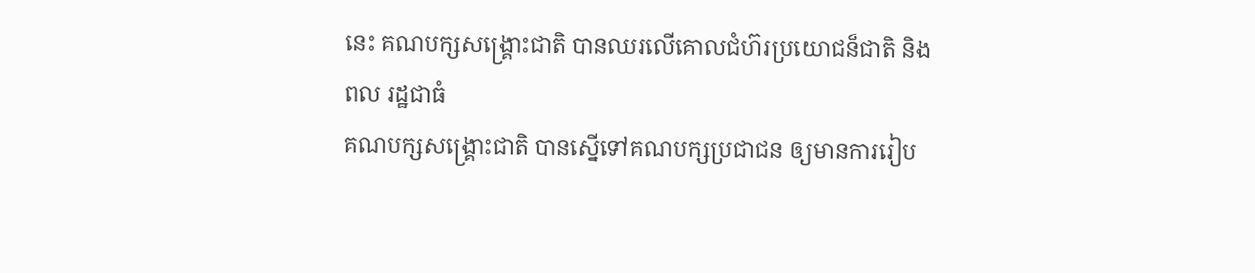នេះ គណបក្សសង្គ្រោះជាតិ បានឈរលើគោលជំហ៊រប្រយោជន៏ជាតិ និងពល រដ្ឋជាធំ
គណបក្សសង្គ្រោះជាតិ បានស្នើទៅគណបក្សប្រជាជន ឲ្យមានការរៀប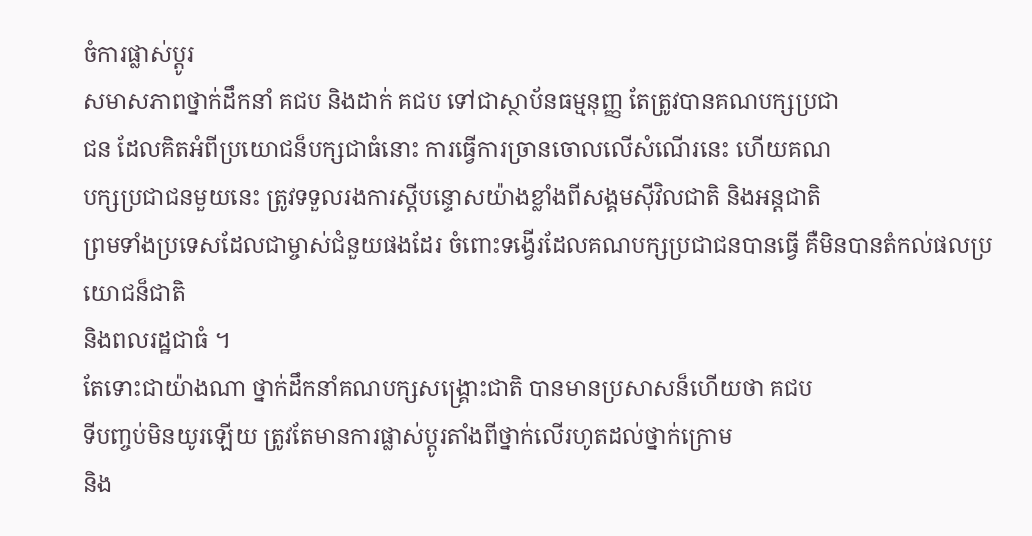ចំការផ្លាស់ប្តូរ
សមាសភាពថ្នាក់ដឹកនាំ គជប និងដាក់ គជប ទៅជាស្ថាប័នធម្មនុញ្ញ តែត្រូវបានគណបក្សប្រជា
ជន ដែលគិតអំពីប្រយោជន៏បក្សជាធំនោះ ការធ្វើការច្រានចោលលើសំណើរនេះ ហើយគណ
បក្សប្រជាជនមួយនេះ ត្រូវទទួលរងការស្តីបន្ទោសយ៉ាងខ្លាំងពីសង្គមស៊ីវិលជាតិ និងអន្តជាតិ
ព្រមទាំងប្រទេសដែលជាម្ចាស់ជំនួយផងដែរ ចំពោះទង្វើរដែលគណបក្សប្រជាជនបានធ្វើ គឺមិនបានតំកល់ផលប្រយោជន៏ជាតិ
និងពលរដ្ឋជាធំ ។
តែទោះជាយ៉ាងណា ថ្នាក់ដឹកនាំគណបក្សសង្គ្រោះជាតិ បានមានប្រសាសន៏ហើយថា គជប
ទីបញ្ចប់មិនយូរឡើយ ត្រូវតែមានការផ្លាស់ប្តូរតាំងពីថ្នាក់លើរហូតដល់ថ្នាក់ក្រោម
និង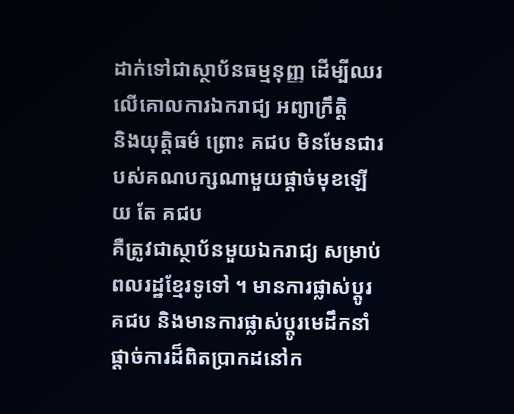ដាក់ទៅជាស្ថាប័នធម្មនុញ្ញ ដើម្បីឈរលើគោលការឯករាជ្យ អព្យាក្រឹត្តិ
និងយុត្តិធម៌ ព្រោះ គជប មិនមែនជារបស់គណបក្សណាមួយផ្តាច់មុខឡើយ តែ គជប
គឺត្រូវជាស្ថាប័នមួយឯករាជ្យ សម្រាប់ពលរដ្ឋខ្មែរទូទៅ ។ មានការផ្លាស់ប្តូរ គជប និងមានការផ្លាស់ប្តូរមេដឹកនាំផ្តាច់ការដ៏ពិតប្រាកដនៅក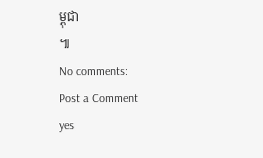ម្ពុជា
៕
No comments:
Post a Comment
yes